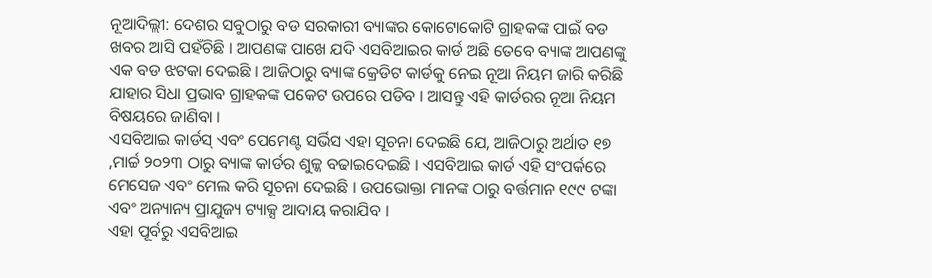ନୂଆଦିଲ୍ଲୀ: ଦେଶର ସବୁଠାରୁ ବଡ ସରକାରୀ ବ୍ୟାଙ୍କର କୋଟୋକୋଟି ଗ୍ରାହକଙ୍କ ପାଇଁ ବଡ ଖବର ଆସି ପହଁଚିଛି । ଆପଣଙ୍କ ପାଖେ ଯଦି ଏସବିଆଇର କାର୍ଡ ଅଛି ତେବେ ବ୍ୟାଙ୍କ ଆପଣଙ୍କୁ ଏକ ବଡ ଝଟକା ଦେଇଛି । ଆଜିଠାରୁ ବ୍ୟାଙ୍କ କ୍ରେଡିଟ କାର୍ଡକୁ ନେଇ ନୂଆ ନିୟମ ଜାରି କରିଛି ଯାହାର ସିଧା ପ୍ରଭାବ ଗ୍ରାହକଙ୍କ ପକେଟ ଉପରେ ପଡିବ । ଆସନ୍ତୁ ଏହି କାର୍ଡରର ନୂଆ ନିୟମ ବିଷୟରେ ଜାଣିବା ।
ଏସବିଆଇ କାର୍ଡସ୍ ଏବଂ ପେମେଣ୍ଟ ସର୍ଭିସ ଏହା ସୂଚନା ଦେଇଛି ଯେ, ଆଜିଠାରୁ ଅର୍ଥାତ ୧୭ ,ମାର୍ଚ୍ଚ ୨୦୨୩ ଠାରୁ ବ୍ୟାଙ୍କ କାର୍ଡର ଶୁଳ୍କ ବଢାଇଦେଇଛି । ଏସବିଆଇ କାର୍ଡ ଏହି ସଂପର୍କରେ ମେସେଜ ଏବଂ ମେଲ କରି ସୂଚନା ଦେଇଛି । ଉପଭୋକ୍ତା ମାନଙ୍କ ଠାରୁ ବର୍ତ୍ତମାନ ୧୯୯ ଟଙ୍କା ଏବଂ ଅନ୍ୟାନ୍ୟ ପ୍ରାଯୁଜ୍ୟ ଟ୍ୟାକ୍ସ ଆଦାୟ କରାଯିବ ।
ଏହା ପୂର୍ବରୁ ଏସବିଆଇ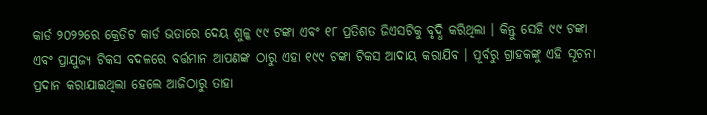କାର୍ଡ ୨୦୨୨ରେ କ୍ରେଡିଟ କାର୍ଡ ଭଡାରେ ଦେୟ ଶୁଳ୍କ ୯୯ ଟଙ୍କା ଏବଂ ୧୮ ପ୍ରତିଶତ ଜିଏସଟିକୁ ବୃଦ୍ଧି କରିଥିଲା । କିନ୍ତୁ ସେହି ୯୯ ଟଙ୍କା ଏବଂ ପ୍ରାଯୁଜ୍ୟ ଟିକସ ବଦଳରେ ବର୍ତ୍ତମାନ ଆପଣଙ୍କ ଠାରୁ ଏହା ୧୯୯ ଟଙ୍କା ଟିକସ ଆଦାୟ କରାଯିବ । ପୂର୍ବରୁ ଗ୍ରାହକଙ୍କୁ ଏହି ସୂଚନା ପ୍ରଦାନ କରାଯାଇଥିଲା ହେଲେ ଆଜିଠାରୁ ତାହା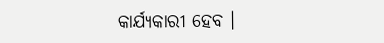କାର୍ଯ୍ୟକାରୀ ହେବ ।